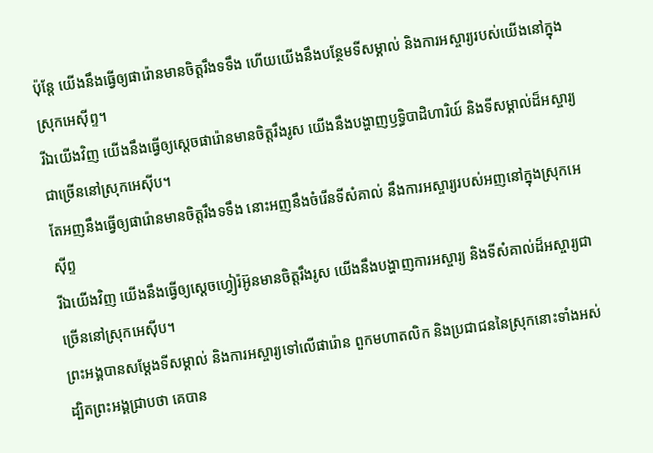ប៉ុន្ដែ យើងនឹងធ្វើឲ្យផារ៉ោនមានចិត្តរឹងទទឹង ហើយយើងនឹងបន្ថែមទីសម្គាល់ និងការអស្ចារ្យរបស់យើងនៅក្នុងស្រុកអេស៊ីព្ទ។
រីឯយើងវិញ យើងនឹងធ្វើឲ្យស្ដេចផារ៉ោនមានចិត្តរឹងរូស យើងនឹងបង្ហាញឫទ្ធិបាដិហារិយ៍ និងទីសម្គាល់ដ៏អស្ចារ្យជាច្រើននៅស្រុកអេស៊ីប។
តែអញនឹងធ្វើឲ្យផារ៉ោនមានចិត្តរឹងទទឹង នោះអញនឹងចំរើនទីសំគាល់ នឹងការអស្ចារ្យរបស់អញនៅក្នុងស្រុកអេស៊ីព្ទ
រីឯយើងវិញ យើងនឹងធ្វើឲ្យស្តេចហ្វៀរ៉អ៊ូនមានចិត្តរឹងរូស យើងនឹងបង្ហាញការអស្ចារ្យ និងទីសំគាល់ដ៏អស្ចារ្យជាច្រើននៅស្រុកអេស៊ីប។
ព្រះអង្គបានសម្ដែងទីសម្គាល់ និងការអស្ចារ្យទៅលើផារ៉ោន ពួកមហាតលិក និងប្រជាជននៃស្រុកនោះទាំងអស់ ដ្បិតព្រះអង្គជ្រាបថា គេបាន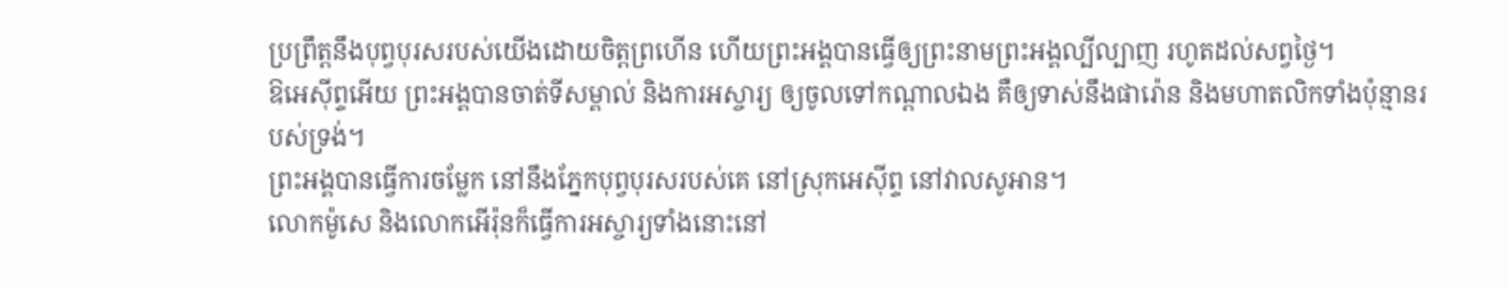ប្រព្រឹត្តនឹងបុព្វបុរសរបស់យើងដោយចិត្តព្រហើន ហើយព្រះអង្គបានធ្វើឲ្យព្រះនាមព្រះអង្គល្បីល្បាញ រហូតដល់សព្វថ្ងៃ។
ឱអេស៊ីព្ទអើយ ព្រះអង្គបានចាត់ទីសម្គាល់ និងការអស្ចារ្យ ឲ្យចូលទៅកណ្ដាលឯង គឺឲ្យទាស់នឹងផារ៉ោន និងមហាតលិកទាំងប៉ុន្មានរបស់ទ្រង់។
ព្រះអង្គបានធ្វើការចម្លែក នៅនឹងភ្នែកបុព្វបុរសរបស់គេ នៅស្រុកអេស៊ីព្ទ នៅវាលសូអាន។
លោកម៉ូសេ និងលោកអើរ៉ុនក៏ធ្វើការអស្ចារ្យទាំងនោះនៅ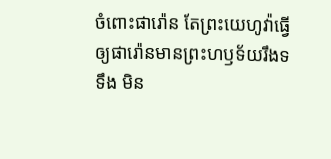ចំពោះផារ៉ោន តែព្រះយេហូវ៉ាធ្វើឲ្យផារ៉ោនមានព្រះហឫទ័យរឹងទទឹង មិន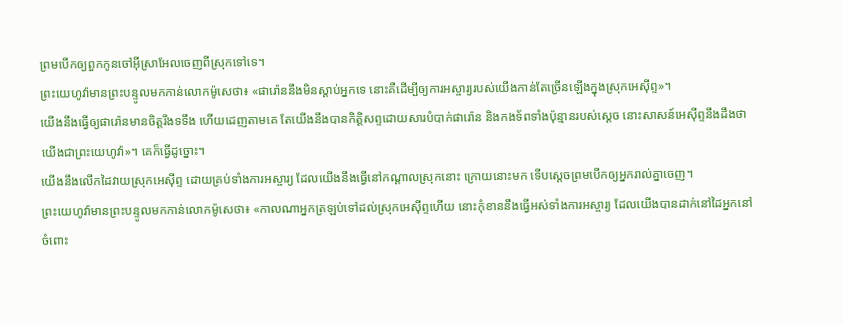ព្រមបើកឲ្យពួកកូនចៅអ៊ីស្រាអែលចេញពីស្រុកទៅទេ។
ព្រះយេហូវ៉ាមានព្រះបន្ទូលមកកាន់លោកម៉ូសេថា៖ «ផារ៉ោននឹងមិនស្តាប់អ្នកទេ នោះគឺដើម្បីឲ្យការអស្ចារ្យរបស់យើងកាន់តែច្រើនឡើងក្នុងស្រុកអេស៊ីព្ទ»។
យើងនឹងធ្វើឲ្យផារ៉ោនមានចិត្តរឹងទទឹង ហើយដេញតាមគេ តែយើងនឹងបានកិត្តិសព្ទដោយសារបំបាក់ផារ៉ោន និងកងទ័ពទាំងប៉ុន្មានរបស់ស្ដេច នោះសាសន៍អេស៊ីព្ទនឹងដឹងថា យើងជាព្រះយេហូវ៉ា»។ គេក៏ធ្វើដូច្នោះ។
យើងនឹងលើកដៃវាយស្រុកអេស៊ីព្ទ ដោយគ្រប់ទាំងការអស្ចារ្យ ដែលយើងនឹងធ្វើនៅកណ្ដាលស្រុកនោះ ក្រោយនោះមក ទើបស្តេចព្រមបើកឲ្យអ្នករាល់គ្នាចេញ។
ព្រះយេហូវ៉ាមានព្រះបន្ទូលមកកាន់លោកម៉ូសេថា៖ «កាលណាអ្នកត្រឡប់ទៅដល់ស្រុកអេស៊ីព្ទហើយ នោះកុំខាននឹងធ្វើអស់ទាំងការអស្ចារ្យ ដែលយើងបានដាក់នៅដៃអ្នកនៅចំពោះ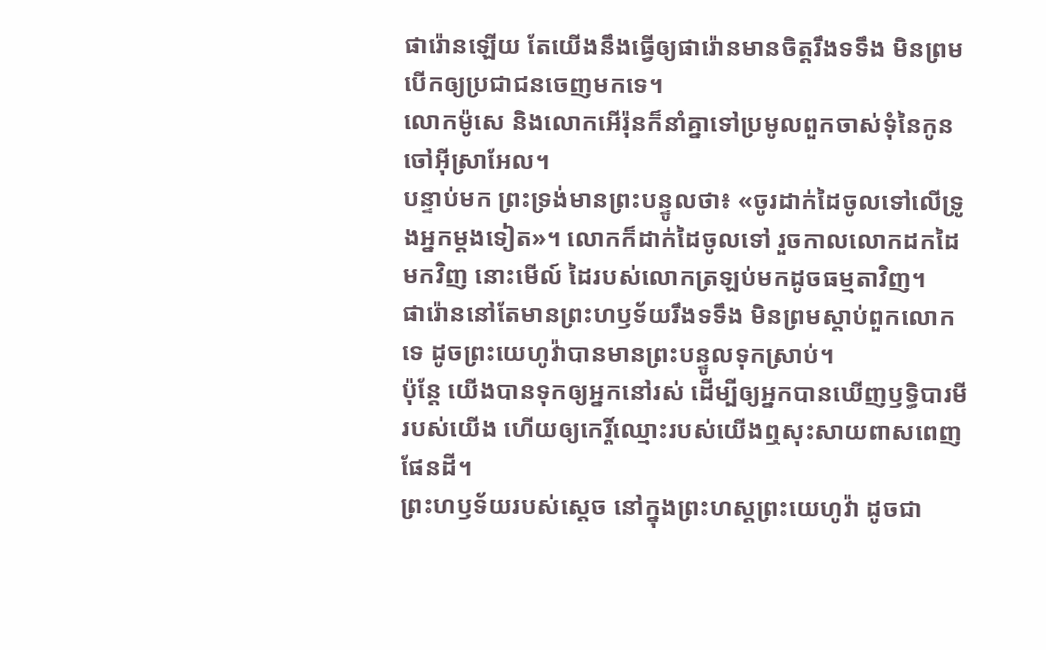ផារ៉ោនឡើយ តែយើងនឹងធ្វើឲ្យផារ៉ោនមានចិត្តរឹងទទឹង មិនព្រមបើកឲ្យប្រជាជនចេញមកទេ។
លោកម៉ូសេ និងលោកអើរ៉ុនក៏នាំគ្នាទៅប្រមូលពួកចាស់ទុំនៃកូនចៅអ៊ីស្រាអែល។
បន្ទាប់មក ព្រះទ្រង់មានព្រះបន្ទូលថា៖ «ចូរដាក់ដៃចូលទៅលើទ្រូងអ្នកម្តងទៀត»។ លោកក៏ដាក់ដៃចូលទៅ រួចកាលលោកដកដៃមកវិញ នោះមើល៍ ដៃរបស់លោកត្រឡប់មកដូចធម្មតាវិញ។
ផារ៉ោននៅតែមានព្រះហឫទ័យរឹងទទឹង មិនព្រមស្តាប់ពួកលោកទេ ដូចព្រះយេហូវ៉ាបានមានព្រះបន្ទូលទុកស្រាប់។
ប៉ុន្តែ យើងបានទុកឲ្យអ្នកនៅរស់ ដើម្បីឲ្យអ្នកបានឃើញឫទ្ធិបារមីរបស់យើង ហើយឲ្យកេរ្តិ៍ឈ្មោះរបស់យើងឮសុះសាយពាសពេញផែនដី។
ព្រះហឫទ័យរបស់ស្តេច នៅក្នុងព្រះហស្តព្រះយេហូវ៉ា ដូចជា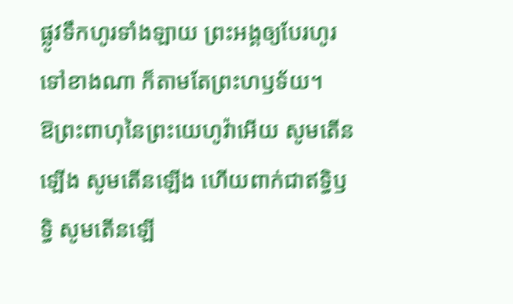ផ្លូវទឹកហូរទាំងឡាយ ព្រះអង្គឲ្យបែរហូរទៅខាងណា ក៏តាមតែព្រះហឫទ័យ។
ឱព្រះពាហុនៃព្រះយេហូវ៉ាអើយ សូមតើនឡើង សូមតើនឡើង ហើយពាក់ជាឥទ្ធិឫទ្ធិ សូមតើនឡើ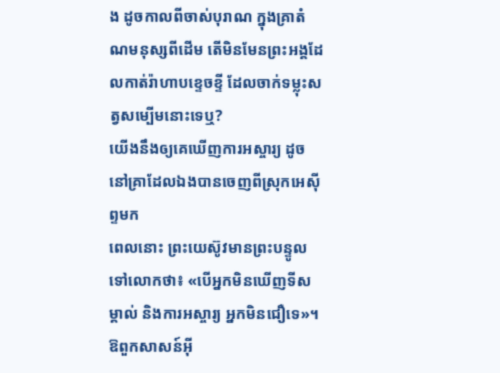ង ដូចកាលពីចាស់បុរាណ ក្នុងគ្រាតំណមនុស្សពីដើម តើមិនមែនព្រះអង្គដែលកាត់រ៉ាហាបខ្ទេចខ្ទី ដែលចាក់ទម្លុះសត្វសម្បើមនោះទេឬ?
យើងនឹងឲ្យគេឃើញការអស្ចារ្យ ដូចនៅគ្រាដែលឯងបានចេញពីស្រុកអេស៊ីព្ទមក
ពេលនោះ ព្រះយេស៊ូវមានព្រះបន្ទូលទៅលោកថា៖ «បើអ្នកមិនឃើញទីសម្គាល់ និងការអស្ចារ្យ អ្នកមិនជឿទេ»។
ឱពួកសាសន៍អ៊ី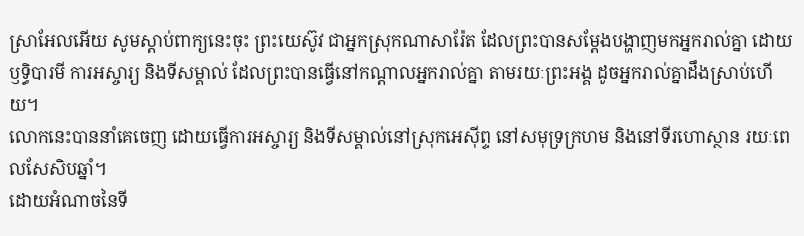ស្រាអែលអើយ សូមស្តាប់ពាក្យនេះចុះ ព្រះយេស៊ូវ ជាអ្នកស្រុកណាសារ៉ែត ដែលព្រះបានសម្តែងបង្ហាញមកអ្នករាល់គ្នា ដោយឫទ្ធិបារមី ការអស្ចារ្យ និងទីសម្គាល់ ដែលព្រះបានធ្វើនៅកណ្តាលអ្នករាល់គ្នា តាមរយៈព្រះអង្គ ដូចអ្នករាល់គ្នាដឹងស្រាប់ហើយ។
លោកនេះបាននាំគេចេញ ដោយធ្វើការអស្ចារ្យ និងទីសម្គាល់នៅស្រុកអេស៊ីព្ទ នៅសមុទ្រក្រហម និងនៅទីរហោស្ថាន រយៈពេលសែសិបឆ្នាំ។
ដោយអំណាចនៃទី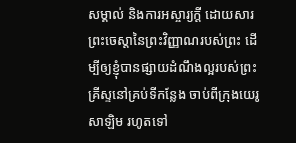សម្គាល់ និងការអស្ចារ្យក្ដី ដោយសារព្រះចេស្តានៃព្រះវិញ្ញាណរបស់ព្រះ ដើម្បីឲ្យខ្ញុំបានផ្សាយដំណឹងល្អរបស់ព្រះគ្រីស្ទនៅគ្រប់ទីកន្លែង ចាប់ពីក្រុងយេរូសាឡិម រហូតទៅ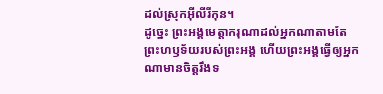ដល់ស្រុកអ៊ីលីរីកុន។
ដូច្នេះ ព្រះអង្គមេត្តាករុណាដល់អ្នកណាតាមតែព្រះហឫទ័យរបស់ព្រះអង្គ ហើយព្រះអង្គធ្វើឲ្យអ្នកណាមានចិត្តរឹងទ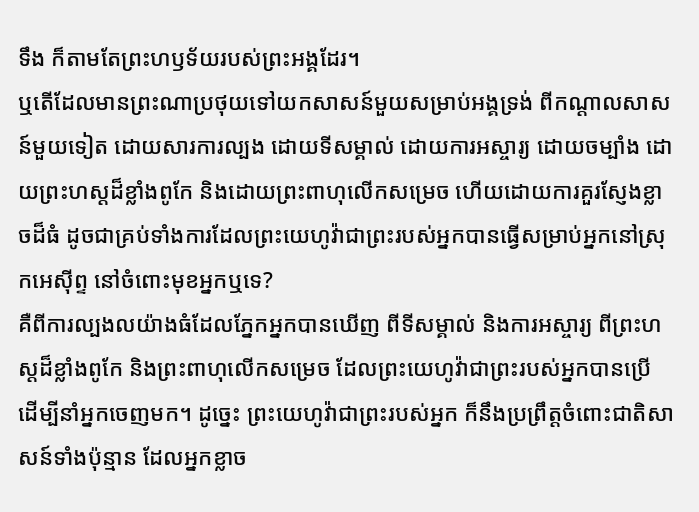ទឹង ក៏តាមតែព្រះហឫទ័យរបស់ព្រះអង្គដែរ។
ឬតើដែលមានព្រះណាប្រថុយទៅយកសាសន៍មួយសម្រាប់អង្គទ្រង់ ពីកណ្ដាលសាសន៍មួយទៀត ដោយសារការល្បង ដោយទីសម្គាល់ ដោយការអស្ចារ្យ ដោយចម្បាំង ដោយព្រះហស្តដ៏ខ្លាំងពូកែ និងដោយព្រះពាហុលើកសម្រេច ហើយដោយការគួរស្ញែងខ្លាចដ៏ធំ ដូចជាគ្រប់ទាំងការដែលព្រះយេហូវ៉ាជាព្រះរបស់អ្នកបានធ្វើសម្រាប់អ្នកនៅស្រុកអេស៊ីព្ទ នៅចំពោះមុខអ្នកឬទេ?
គឺពីការល្បងលយ៉ាងធំដែលភ្នែកអ្នកបានឃើញ ពីទីសម្គាល់ និងការអស្ចារ្យ ពីព្រះហស្តដ៏ខ្លាំងពូកែ និងព្រះពាហុលើកសម្រេច ដែលព្រះយេហូវ៉ាជាព្រះរបស់អ្នកបានប្រើ ដើម្បីនាំអ្នកចេញមក។ ដូច្នេះ ព្រះយេហូវ៉ាជាព្រះរបស់អ្នក ក៏នឹងប្រព្រឹត្តចំពោះជាតិសាសន៍ទាំងប៉ុន្មាន ដែលអ្នកខ្លាច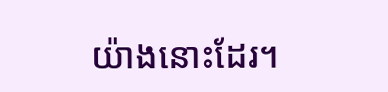យ៉ាងនោះដែរ។